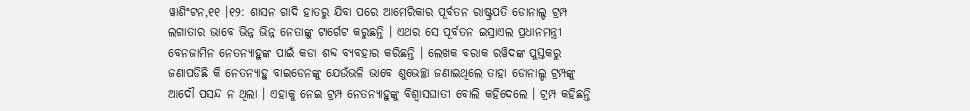ୱାଶିଂଟନ,୧୧ ।୧୨: ଶାସନ ଗାଦି ହାତରୁ ଯିବା ପରେ ଆମେରିକାର ପୂର୍ବତନ ରାଷ୍ଟ୍ରପତି ଡୋନାଲ୍ଡ ଟ୍ରମ୍ପ ଲଗାତାର ଭାବେ ଭିନ୍ନ ଭିନ୍ନ ନେତାଙ୍କୁ ଟାର୍ଗେଟ କରୁଛନ୍ତି । ଏଥର ସେ ପୂର୍ବତନ ଇସ୍ରାଏଲ ପ୍ରଧାନମନ୍ତ୍ରୀ ବେନଜାମିନ ନେତନ୍ୟାହୁଙ୍କ ପାଇଁ କଡା ଶବ୍ଦ ବ୍ୟବହାର କରିଛନ୍ତି । ଲେଖକ ବରାକ ରୱିଦଙ୍କ ପୁସ୍ତକରୁ ଜଣାପଡିଛି କି ନେତନ୍ୟାହୁ ବାଇଡେନଙ୍କୁ ଯେଉଁଭଳି ଭାବେ ଶୁଭେଚ୍ଛା ଜଣାଇଥିଲେ ତାହା ଡୋନାଲ୍ଡ ଟ୍ରମ୍ପଙ୍କୁ ଆଦୌ ପସନ୍ଦ ନ ଥିଲା । ଏହାକୁ ନେଇ ଟ୍ରମ୍ପ ନେତନ୍ୟାହୁଙ୍କୁ ବିଶ୍ୱାସଘାତୀ ବୋଲି କହିଦେଲେ । ଟ୍ରମ୍ପ କହିଛନ୍ତି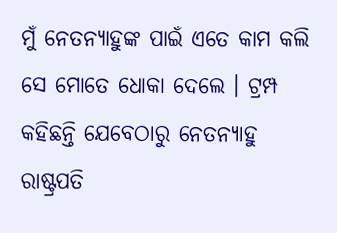ମୁଁ ନେତନ୍ୟାହୁଙ୍କ ପାଇଁ ଏତେ କାମ କଲି ସେ ମୋତେ ଧୋକା ଦେଲେ । ଟ୍ରମ୍ପ କହିଛନ୍ତି ଯେବେଠାରୁ ନେତନ୍ୟାହୁ ରାଷ୍ଟ୍ରପତି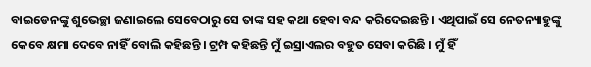ବାଇଡେନଙ୍କୁ ଶୁଭେଚ୍ଛା ଜଣାଇଲେ ସେବେଠାରୁ ସେ ତାଙ୍କ ସହ କଥା ହେବା ବନ୍ଦ କରିଦେଇଛନ୍ତି । ଏଥିପାଇଁ ସେ ନେତନ୍ୟାହୁଙ୍କୁ କେବେ କ୍ଷମା ଦେବେ ନାହିଁ ବୋଲି କହିଛନ୍ତି । ଟ୍ରମ୍ପ କହିଛନ୍ତି ମୁଁ ଇସ୍ରାଏଲର ବହୁତ ସେବା କରିଛି । ମୁଁ ହିଁ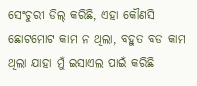ସେଂଚୁରୀ ଡିଲ୍ କରିଛି, ଏହା କୌଣସି ଛୋଟମୋଟ କାମ ନ ଥିଲା, ବହୁତ ବଡ କାମ ଥିଲା ଯାହା ମୁଁ ଇସାଏଲ ପାଇଁ କରିଛି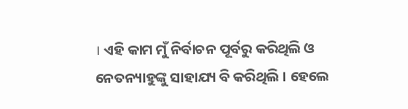। ଏହି କାମ ମୁଁ ନିର୍ବାଚନ ପୂର୍ବରୁ କରିଥିଲି ଓ ନେତନ୍ୟାହୁଙ୍କୁ ସାହାଯ୍ୟ ବି କରିଥିଲି । ହେଲେ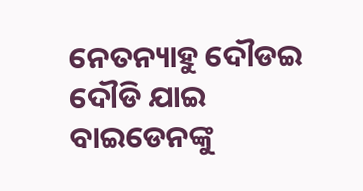ନେତନ୍ୟାହୁ ଦୌଡଇ ଦୌଡି ଯାଇ ବାଇଡେନଙ୍କୁ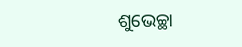ଶୁଭେଚ୍ଛା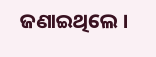ଜଣାଇଥିଲେ ।